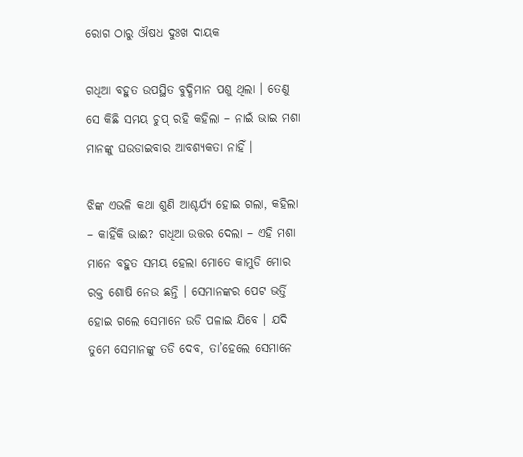ରୋଗ ଠାରୁ ଔଷଧ ଦୁଃଖ ଦାୟକ

ଗଧିଆ ବହୁତ ଉପସ୍ଥିତ ବୁଦ୍ଧିମାନ ପଶୁ ଥିଲା । ତେଣୁ ସେ କିଛି ସମୟ ଚୁପ୍ ରହି କହିଲା – ନାଇଁ ଭାଇ ମଶା ମାନଙ୍କୁ ଘଉଡାଇବାର ଆବଶ୍ୟକତା ନାହିଁ ।

ଝିଙ୍କ ଏଭଳି କଥା ଶୁଣି ଆଶ୍ଚର୍ଯ୍ୟ ହୋଇ ଗଲା, କହିଲା – କାହିଁକି ଭାଈ? ଗଧିଆ ଉତ୍ତର ଦେଲା – ଏହି ମଶା ମାନେ ବହୁତ ସମୟ ହେଲା ମୋତେ କାମୁଡି ମୋର ରକ୍ତ ଶୋଷି ନେଉ ଛନ୍ତି । ସେମାନଙ୍କର ପେଟ ଭର୍ତ୍ତି ହୋଇ ଗଲେ ସେମାନେ ଉଡି ପଳାଇ ଯିବେ । ଯଦି ତୁମେ ସେମାନଙ୍କୁ ତଡି ଦେବ, ତା’ହେଲେ ସେମାନେ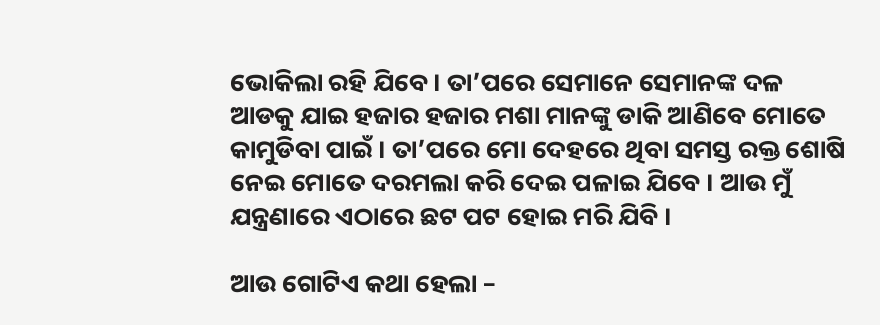ଭୋକିଲା ରହି ଯିବେ । ତା’ପରେ ସେମାନେ ସେମାନଙ୍କ ଦଳ ଆଡକୁ ଯାଇ ହଜାର ହଜାର ମଶା ମାନଙ୍କୁ ଡାକି ଆଣିବେ ମୋତେ କାମୁଡିବା ପାଇଁ । ତା’ପରେ ମୋ ଦେହରେ ଥିବା ସମସ୍ତ ରକ୍ତ ଶୋଷି ନେଇ ମୋତେ ଦରମଲା କରି ଦେଇ ପଳାଇ ଯିବେ । ଆଉ ମୁଁ ଯନ୍ତ୍ରଣାରେ ଏଠାରେ ଛଟ ପଟ ହୋଇ ମରି ଯିବି ।

ଆଉ ଗୋଟିଏ କଥା ହେଲା –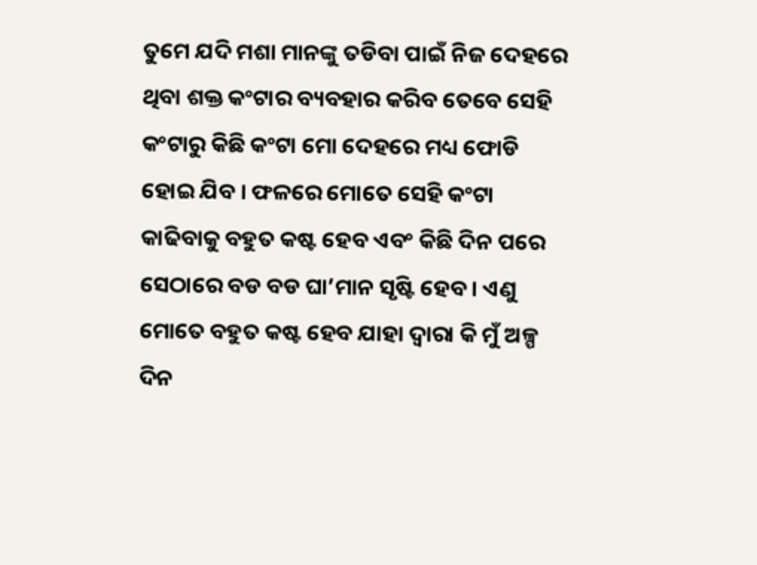ତୁମେ ଯଦି ମଶା ମାନଙ୍କୁ ତଡିବା ପାଇଁ ନିଜ ଦେହରେ ଥିବା ଶକ୍ତ କଂଟାର ବ୍ୟବହାର କରିବ ତେବେ ସେହି କଂଟାରୁ କିଛି କଂଟା ମୋ ଦେହରେ ମଧ୍ୟ ଫୋଡି ହୋଇ ଯିବ । ଫଳରେ ମୋତେ ସେହି କଂଟା କାଢିବାକୁ ବହୁତ କଷ୍ଟ ହେବ ଏବଂ କିଛି ଦିନ ପରେ ସେଠାରେ ବଡ ବଡ ଘା’ମାନ ସୃଷ୍ଟି ହେବ । ଏଣୁ ମୋତେ ବହୁତ କଷ୍ଟ ହେବ ଯାହା ଦ୍ୱାରା କି ମୁଁ ଅଳ୍ପ ଦିନ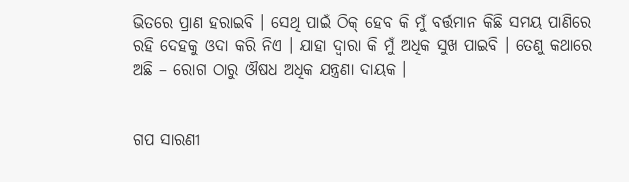ଭିତରେ ପ୍ରାଣ ହରାଇବି । ସେଥି ପାଇଁ ଠିକ୍ ହେବ କି ମୁଁ ବର୍ତ୍ତମାନ କିଛି ସମୟ ପାଣିରେ ରହି ଦେହକୁ ଓଦା କରି ନିଏ । ଯାହା ଦ୍ୱାରା କି ମୁଁ ଅଧିକ ସୁଖ ପାଇବି । ତେଣୁ କଥାରେ ଅଛି – ରୋଗ ଠାରୁ ଔଷଧ ଅଧିକ ଯନ୍ତ୍ରଣା ଦାୟକ ।


ଗପ ସାରଣୀ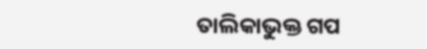ତାଲିକାଭୁକ୍ତ ଗପ